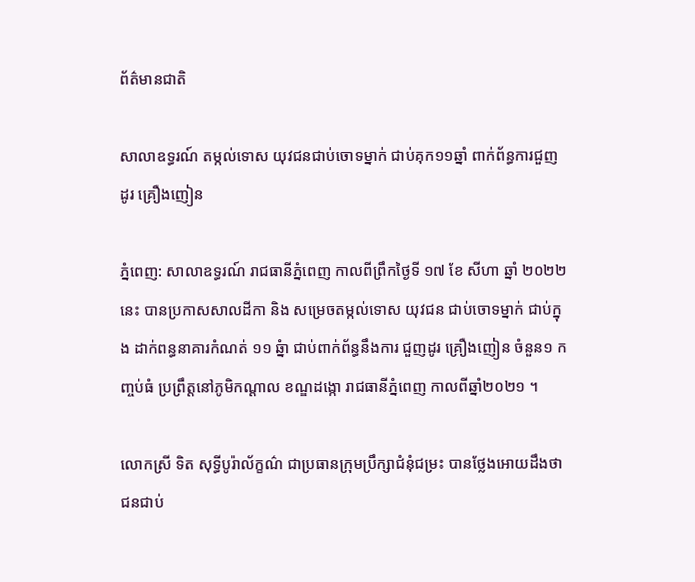ព័ត៌មានជាតិ

សាលាឧទ្ធរណ៍ តម្កល់ទោស យុវជនជាប់ចោទម្នាក់ ជាប់គុក១១ឆ្នាំ ពាក់ព័ន្ធការជួញដូរ គ្រឿងញៀន

ភ្នំពេញ: សាលាឧទ្ធរណ៍ រាជធានីភ្នំពេញ កាលពីព្រឹកថ្ងៃទី ១៧ ខែ សីហា ឆ្នាំ ២០២២នេះ បានប្រកាសសាលដីកា និង សម្រេចតម្កល់ទោស យុវជន ជាប់ចោទម្នាក់ ជាប់ក្នុង ដាក់ពន្ធនាគារកំណត់ ១១ ឆ្នំា ជាប់ពាក់ព័ន្ធនឹងការ ជួញដូរ គ្រឿងញៀន ចំនួន១ កញ្ចប់ធំ ប្រព្រឹត្តនៅភូមិកណ្ដាល ខណ្ឌដង្កោ រាជធានីភ្នំពេញ កាលពីឆ្នាំ២០២១ ។

លោកស្រី ទិត សុទ្ធីបូរ៉ាល័ក្ខណ៌ ជាប្រធានក្រុមប្រឹក្សាជំនុំជម្រះ បានថ្លែងអោយដឹងថា ជនជាប់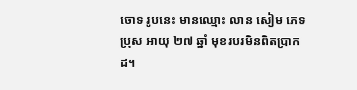ចោទ រូបនេះ មានឈ្មោះ លាន សៀម ភេទប្រុស អាយុ ២៧ ឆ្នាំ មុខរបរមិនពិតប្រាកដ។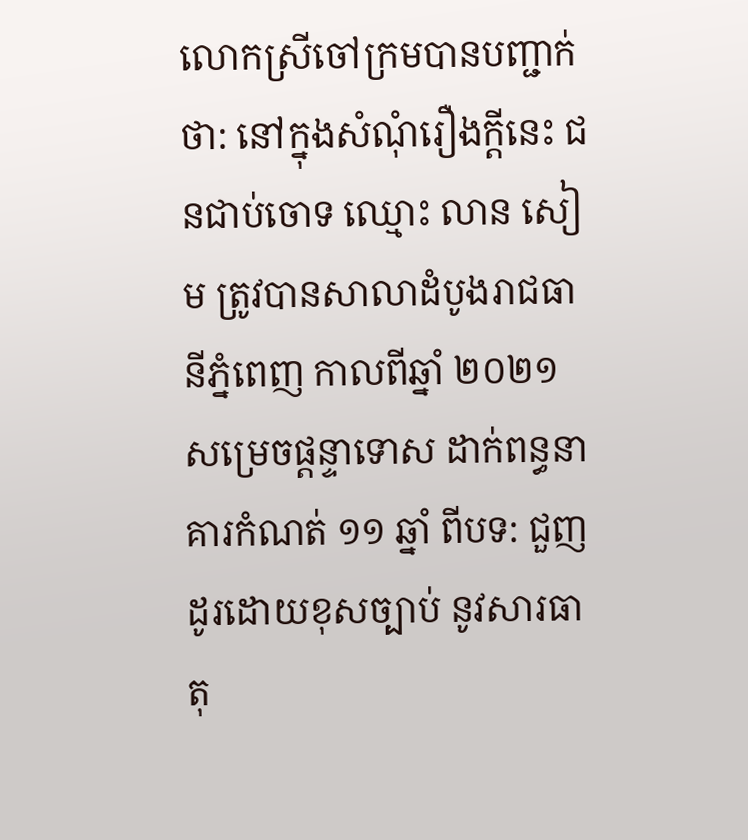លោកស្រីចៅក្រមបានបញ្ជាក់ថា: នៅក្នុងសំណុំរឿងក្តីនេះ ជនជាប់ចោទ ឈ្មោះ លាន សៀម ត្រូវបានសាលាដំបូងរាជធានីភ្នំពេញ កាលពីឆ្នាំ ២០២១ សម្រេចផ្តន្ទាទោស ដាក់ពន្ធនាគារកំណត់ ១១ ឆ្នាំ ពីបទ: ជួញដូរដោយខុសច្បាប់ នូវសារធាតុ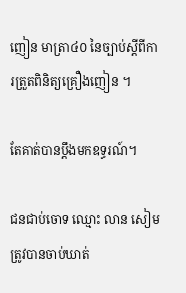ញៀន មាត្រា៤០ នៃច្បាប់ស្តីពីការត្រួតពិនិត្យគ្រឿងញៀន ។

តែគាត់បានប្តឹងមកឧទ្ធរណ៍។

ជនជាប់ចោទ ឈ្មោះ លាន សៀម ត្រូវបានចាប់ឃាត់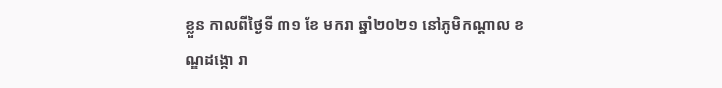ខ្លួន កាលពីថ្ងៃទី ៣១ ខែ មករា ឆ្នាំ២០២១ នៅភូមិកណ្ដាល ខណ្ឌដង្កោ រា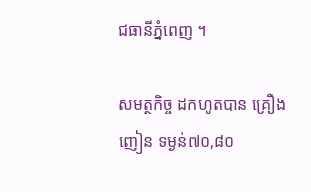ជធានីភ្នំពេញ ។

សមត្ថកិច្ច ដកហូតបាន គ្រឿងញៀន ទម្ងន់៧០,៨០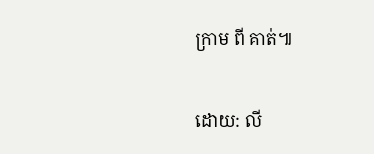ក្រាម ពី គាត់៕

ដោយ: លី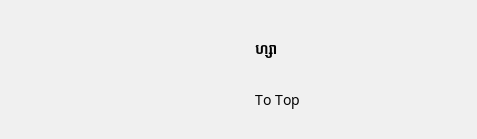ហ្សា

To Top